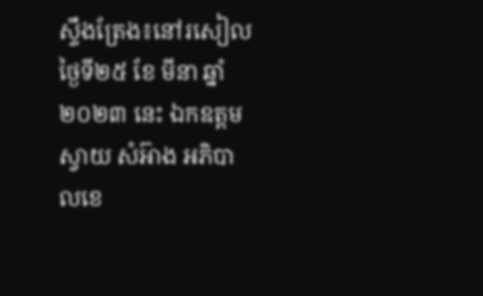ស្ទឹងត្រែង៖នៅរសៀលថ្ងៃទី២៥ ខែ មីនា ឆ្នាំ២០២៣ នេះ ឯកឧត្តម ស្វាយ សំអ៊ាង អភិបាលខេ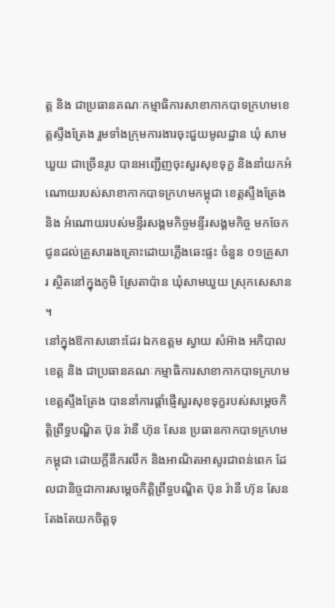ត្ត និង ជាប្រធានគណៈកម្មាធិការសាខាកាកបាទក្រហមខេត្តស្ទឹងត្រែង រួមទាំងក្រុមការងារចុះជួយមូលដ្ឋាន ឃុំ សាមឃួយ ជាច្រើនរូប បានអញ្ជើញចុះសួរសុខទុក្ខ និងនាំយកអំណោយរបស់សាខាកាកបាទក្រហមកម្ពុជា ខេត្តស្ទឹងត្រែង និង អំណោយរបស់មន្ទីរសង្គមកិច្ចមន្ទីរសង្គមកិច្ច មកចែកជូនដល់គ្រួសាររងគ្រោះដោយភ្លើងឆេះផ្ទះ ចំនួន ០១គ្រួសារ ស្ថិតនៅក្នុងភូមិ ស្រែតាប៉ាន ឃុំសាមឃួយ ស្រុកសេសាន ។
នៅក្នុងឱកាសនោះដែរ ឯកឧត្តម ស្វាយ សំអ៊ាង អភិបាលខេត្ត និង ជាប្រធានគណៈកម្មាធិការសាខាកាកបាទក្រហមខេត្តស្ទឹងត្រែង បាននាំការផ្តាំផ្ញើសួរសុខទុក្ខរបស់សម្តេចកិត្តិព្រឹទ្ធបណ្ឌិត ប៊ុន រ៉ានី ហ៊ុន សែន ប្រធានកាកបាទក្រហមកម្ពុជា ដោយក្តីនឹករលឹក និងអាណិតអាសូរជាពន់ពេក ដែលជានិច្ចជាការសម្ដេចកិត្តិព្រឹទ្ធបណ្ឌិត ប៊ុន រ៉ានី ហ៊ុន សែន តែងតែយកចិត្តទុ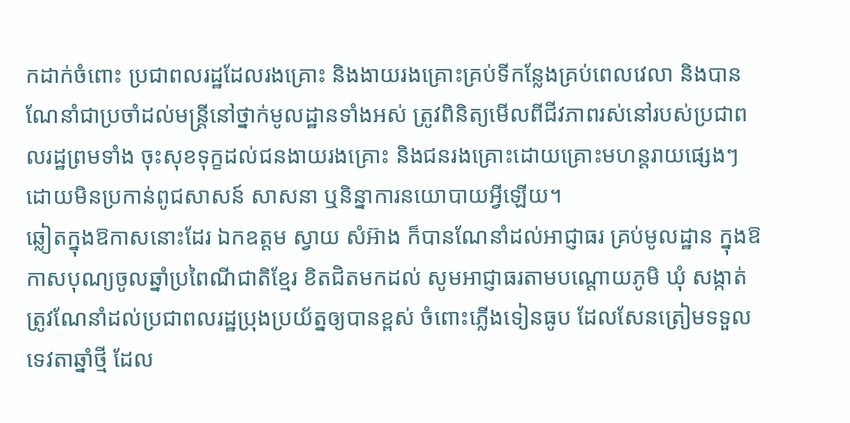កដាក់ចំពោះ ប្រជាពលរដ្ឋដែលរងគ្រោះ និងងាយរងគ្រោះគ្រប់ទីកន្លែងគ្រប់ពេលវេលា និងបាន ណែនាំជាប្រចាំដល់មន្រ្តីនៅថ្នាក់មូលដ្ឋានទាំងអស់ ត្រូវពិនិត្យមើលពីជីវភាពរស់នៅរបស់ប្រជាពលរដ្ឋព្រមទាំង ចុះសុខទុក្ខដល់ជនងាយរងគ្រោះ និងជនរងគ្រោះដោយគ្រោះមហន្តរាយផ្សេងៗ ដោយមិនប្រកាន់ពូជសាសន៍ សាសនា ឬនិន្នាការនយោបាយអ្វីឡើយ។
ឆ្លៀតក្នុងឱកាសនោះដែរ ឯកឧត្តម ស្វាយ សំអ៊ាង ក៏បានណែនាំដល់អាជ្ញាធរ គ្រប់មូលដ្ឋាន ក្នុងឱកាសបុណ្យចូលឆ្នាំប្រពៃណីជាតិខ្មែរ ខិតជិតមកដល់ សូមអាជ្ញាធរតាមបណ្តោយភូមិ ឃុំ សង្កាត់ ត្រូវណែនាំដល់ប្រជាពលរដ្ឋប្រុងប្រយ័ត្នឲ្យបានខ្ពស់ ចំពោះភ្លើងទៀនធូប ដែលសែនត្រៀមទទួលទេវតាឆ្នាំថ្មី ដែល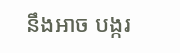នឹងអាច បង្ករ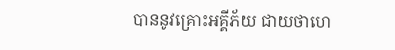បាននូវគ្រោះអគ្គីភ័យ ជាយថាហេ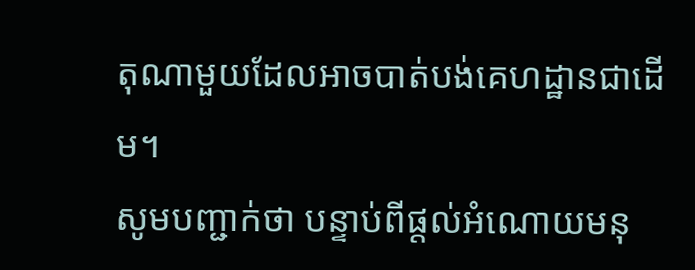តុណាមួយដែលអាចបាត់បង់គេហដ្ឋានជាដើម។
សូមបញ្ជាក់ថា បន្ទាប់ពីផ្តល់អំណោយមនុ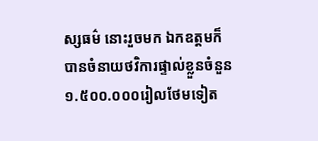ស្សធម៌ នោះរួចមក ឯកឧត្តមក៏បានចំនាយថវិការផ្ទាល់ខ្លួនចំនួន១.៥០០.០០០រៀលថែមទៀត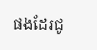ផងដែរជូ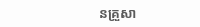នគ្រួសា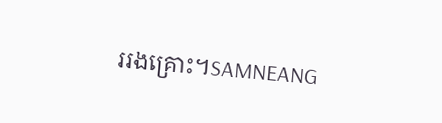ររងគ្រោះ។SAMNEANG